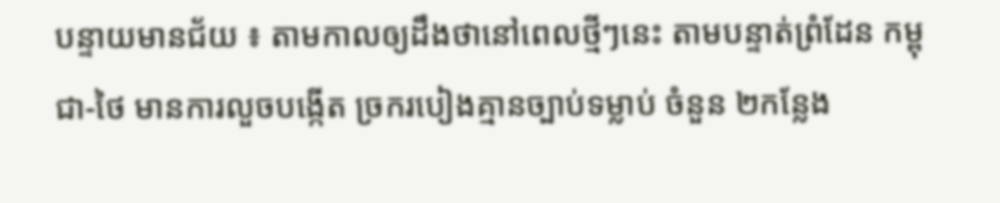បន្ទាយមានជ័យ ៖ តាមកាលឲ្យដឹងថានៅពេលថ្មីៗនេះ តាមបន្ទាត់ព្រំដែន កម្ពុជា-ថៃ មានការលួចបង្កើត ច្រករបៀងគ្មានច្បាប់ទម្លាប់ ចំនួន ២កន្លែង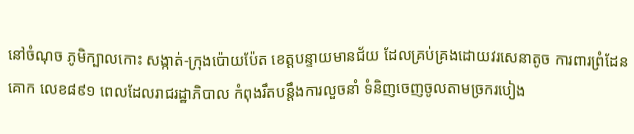នៅចំណុច ភូមិក្បាលកោះ សង្កាត់-ក្រុងប៉ោយប៉ែត ខេត្តបន្ទាយមានជ័យ ដែលគ្រប់គ្រងដោយវរសេនាតូច ការពារព្រំដែនគោក លេខ៨៩១ ពេលដែលរាជរដ្ឋាភិបាល កំពុងរឹតបន្តឹងការលួចនាំ ទំនិញចេញចូលតាមច្រករបៀង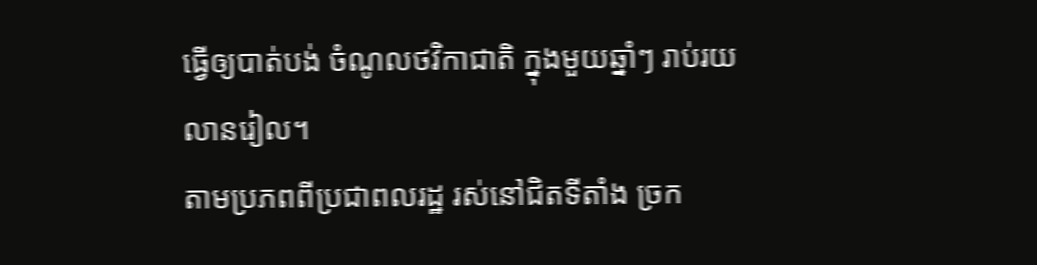ធ្វើឲ្យបាត់បង់ ចំណូលថវិកាជាតិ ក្នុងមួយឆ្នាំៗ រាប់រយលានរៀល។
តាមប្រភពពីប្រជាពលរដ្ឋ រស់នៅជិតទីតាំង ច្រក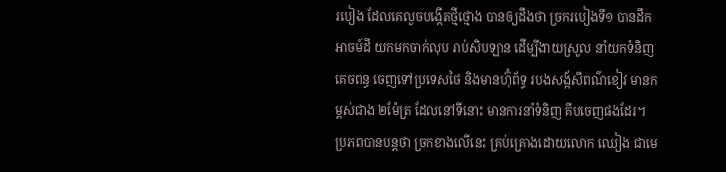របៀង ដែលគេលួចបង្កើតថ្មីថ្មោង បានឲ្យដឹងថា ច្រករបៀងទី១ បានដឹកអាចម៍ដី យកមកចាក់លុប រាប់សិបឡាន ដើម្បីងាយស្រួល នាំយកទំនិញគេចពន្ធ ចេញទៅប្រទេសថៃ និងមានហ៊ុំព័ទ្ធ របងសង្ក័សីពណ៌ខៀវ មានកម្ពស់ជាង ២ម៉ែត្រ ដែលនៅទីនោះ មានការនាំទំនិញ គីបចេញផងដែរ។ ប្រភពបានបន្តថា ច្រកខាងលើនេះ គ្រប់គ្រោងដោយលោក ឈៀង ជាមេ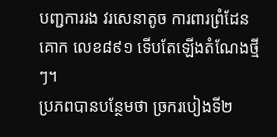បញ្ជការរង វរសេនាតូច ការពារព្រំដែនគោក លេខ៨៩១ ទើបតែឡើងតំណែងថ្មីៗ។
ប្រភពបានបន្ថែមថា ច្រករបៀងទី២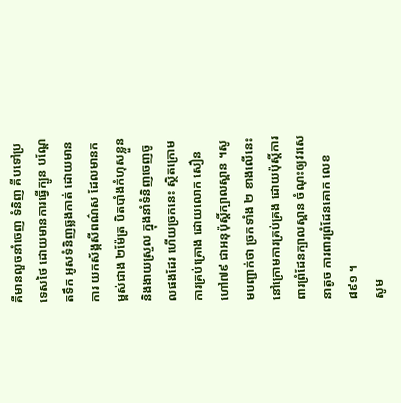គឺមានលួចនាំចេញ ទំនិញ គីបទៅប្រទេសថៃ ដោយមានការធ្វើក្បូន បណ្តែតទឹក អូសទំនិញឆ្លងកាត់ ដោយមានការ យកស័ង្កសីពណ៌ស ដែលមានកម្ពស់ជាង ២ម៉ែត្រ បិតបាំងកំហុសខ្លួន និងងាយស្រួល ក្នុងនាំទំនិញចេញចូលផងដែរ ហើយច្រកនេះ ស្ថិតក្រោមការគ្រប់គ្រោង ដោយលោក សឿន ហៅ៧៩ ជាអនុប៉ុស្តិ៍ក្បាលស្ពាន ។សូមបញ្ជាក់ថា ច្រកទាំង ២ ខាងលើនេះ នៅក្រោមការគ្រប់គ្រង ដោយប៉ុស្តិ៍ការពារព្រំដែនក្បាលស្ពាន ចំណុះឲ្យវរសេនាតូច ការពារព្រំដែនគោក លេខ៨៩១ ។
សូម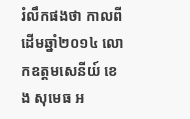រំលឹកផងថា កាលពីដើមឆ្នាំ២០១៤ លោកឧត្តមសេនីយ៍ ខេង សុមេធ អ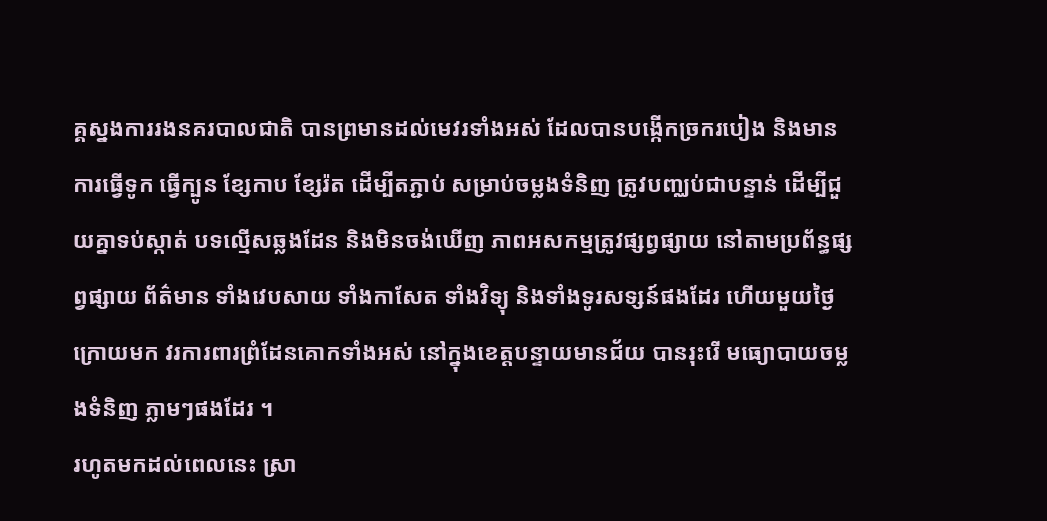គ្គស្នងការរងនគរបាលជាតិ បានព្រមានដល់មេវរទាំងអស់ ដែលបានបង្កើកច្រករបៀង និងមានការធ្វើទូក ធ្វើក្បូន ខ្សែកាប ខ្សែរ៉ត ដើម្បីតភ្ជាប់ សម្រាប់ចម្លងទំនិញ ត្រូវបញ្ឈប់ជាបន្ទាន់ ដើម្បីជួយគ្នាទប់ស្កាត់ បទល្មើសឆ្លងដែន និងមិនចង់ឃើញ ភាពអសកម្មត្រូវផ្សព្វផ្សាយ នៅតាមប្រព័ន្ធផ្សព្វផ្សាយ ព័ត៌មាន ទាំងវេបសាយ ទាំងកាសែត ទាំងវិទ្យុ និងទាំងទូរសទ្សន៍ផងដែរ ហើយមួយថ្ងៃក្រោយមក វរការពារព្រំដែនគោកទាំងអស់ នៅក្នុងខេត្តបន្ទាយមានជ័យ បានរុះរើ មធ្យោបាយចម្លងទំនិញ ភ្លាមៗផងដែរ ។
រហូតមកដល់ពេលនេះ ស្រា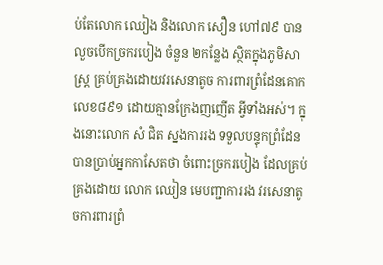ប់តែលោក ឈៀង និងលោក សឿន ហៅ៧៩ បានលួចបើកច្រករបៀង ចំនួន ២កន្លែង ស្ថិតក្នុងភូមិសាស្ត្រ គ្រប់គ្រងដោយវរសេនាតូច ការពារព្រំដែនគោក លេខ៨៩១ ដោយគ្មានក្រែងញញើត អ្វីទាំងអស់។ ក្នុងនោះលោក សំ ជិត ស្នងការរង ទទួលបន្ទុកព្រំដែន បានប្រាប់អ្នកកាសែតថា ចំពោះច្រករបៀង ដែលគ្រប់គ្រងដោយ លោក ឈៀន មេបញ្ជាការរង វរសេនាតូចការពារព្រំ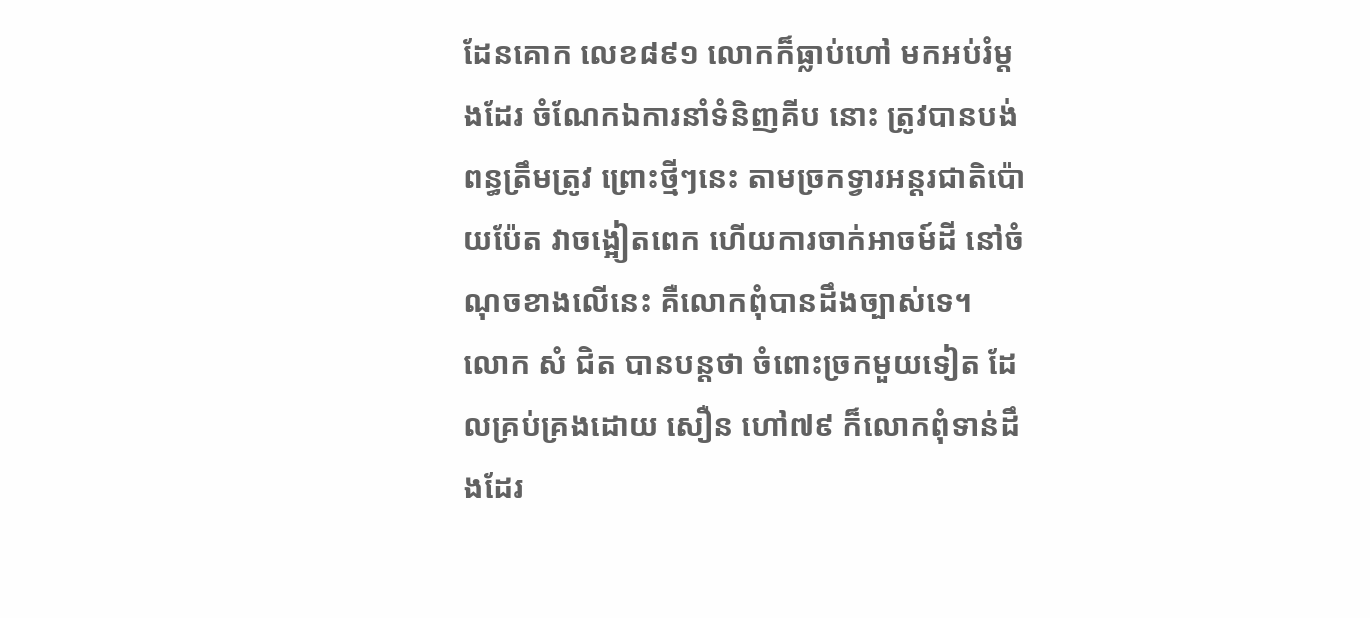ដែនគោក លេខ៨៩១ លោកក៏ធ្លាប់ហៅ មកអប់រំម្តងដែរ ចំណែកឯការនាំទំនិញគីប នោះ ត្រូវបានបង់ពន្ធត្រឹមត្រូវ ព្រោះថ្មីៗនេះ តាមច្រកទ្វារអន្តរជាតិប៉ោយប៉ែត វាចង្អៀតពេក ហើយការចាក់អាចម៍ដី នៅចំណុចខាងលើនេះ គឺលោកពុំបានដឹងច្បាស់ទេ។
លោក សំ ជិត បានបន្តថា ចំពោះច្រកមួយទៀត ដែលគ្រប់គ្រងដោយ សឿន ហៅ៧៩ ក៏លោកពុំទាន់ដឹងដែរ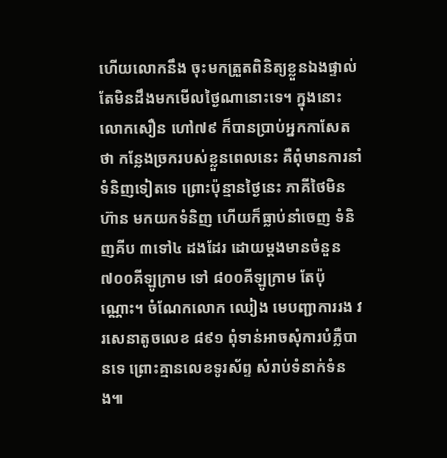ហើយលោកនឹង ចុះមកត្រួតពិនិត្យខ្លួនឯងផ្ទាល់ តែមិនដឹងមកមើលថ្ងៃណានោះទេ។ ក្នុងនោះលោកសឿន ហៅ៧៩ ក៏បានប្រាប់អ្នកកាសែតថា កន្លែងច្រករបស់ខ្លួនពេលនេះ គឺពុំមានការនាំទំនិញទៀតទេ ព្រោះប៉ុន្មានថ្ងៃនេះ ភាគីថៃមិនហ៊ាន មកយកទំនិញ ហើយក៏ធ្លាប់នាំចេញ ទំនិញគីប ៣ទៅ៤ ដងដែរ ដោយម្តងមានចំនួន ៧០០គីឡូក្រាម ទៅ ៨០០គីឡូក្រាម តែប៉ុណ្ណោះ។ ចំណែកលោក ឈៀង មេបញ្ជាការរង វរសេនាតូចលេខ ៨៩១ ពុំទាន់អាចសុំការបំភ្លឺបានទេ ព្រោះគ្មានលេខទូរស័ព្ទ សំរាប់ទំនាក់ទំនង៕